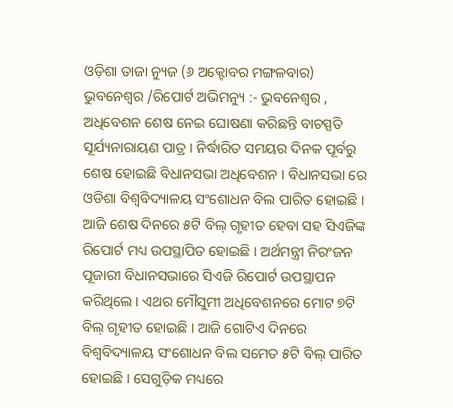ଓଡ଼ିଶା ତାଜା ନ୍ୟୁଜ (୬ ଅକ୍ଟୋବର ମଙ୍ଗଳବାର) ଭୁବନେଶ୍ୱର /ରିପୋର୍ଟ ଅଭିମନ୍ୟୁ :- ଭୁବନେଶ୍ୱର , ଅଧିବେଶନ ଶେଷ ନେଇ ଘୋଷଣା କରିଛନ୍ତି ବାଚସ୍ପତି ସୂର୍ଯ୍ୟନାରାୟଣ ପାତ୍ର । ନିର୍ଦ୍ଧାରିତ ସମୟର ଦିନକ ପୂର୍ବରୁ ଶେଷ ହୋଇଛି ବିଧାନସଭା ଅଧିବେଶନ । ବିଧାନସଭା ରେ ଓଡିଶା ବିଶ୍ୱବିଦ୍ୟାଳୟ ସଂଶୋଧନ ବିଲ ପାରିତ ହୋଇଛି । ଆଜି ଶେଷ ଦିନରେ ୫ଟି ବିଲ୍ ଗୃହୀତ ହେବା ସହ ସିଏଜିଙ୍କ ରିପୋର୍ଟ ମଧ୍ୟ ଉପସ୍ଥାପିତ ହୋଇଛି । ଅର୍ଥମନ୍ତ୍ରୀ ନିରଂଜନ ପୂଜାରୀ ବିଧାନସଭାରେ ସିଏଜି ରିପୋର୍ଟ ଉପସ୍ଥାପନ କରିଥିଲେ । ଏଥର ମୌସୁମୀ ଅଧିବେଶନରେ ମୋଟ ୭ଟି ବିଲ୍ ଗୃହୀତ ହୋଇଛି । ଆଜି ଗୋଟିଏ ଦିନରେ ବିଶ୍ୱବିଦ୍ୟାଳୟ ସଂଶୋଧନ ବିଲ ସମେତ ୫ଟି ବିଲ୍ ପାରିତ ହୋଇଛି । ସେଗୁଡ଼ିକ ମଧ୍ୟରେ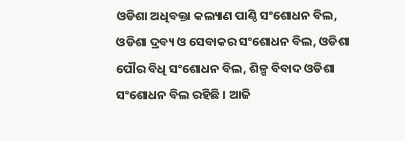ଓଡିଶା ଅଧିବକ୍ତା କଲ୍ୟାଣ ପାଣ୍ଠି ସଂଶୋଧନ ବିଲ, ଓଡିଶା ଦ୍ରବ୍ୟ ଓ ସେବାକର ସଂଶୋଧନ ବିଲ, ଓଡିଶା ପୌର ବିଧି ସଂଶୋଧନ ବିଲ, ଶିଳ୍ପ ବିବାଦ ଓଡିଶା ସଂଶୋଧନ ବିଲ ରହିଛି । ଆଜି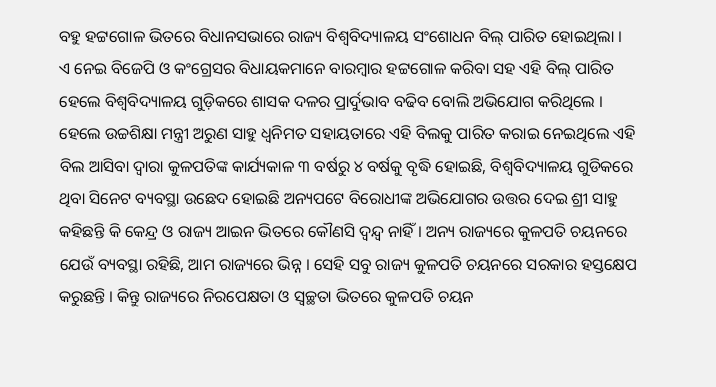ବହୁ ହଟ୍ଟଗୋଳ ଭିତରେ ବିଧାନସଭାରେ ରାଜ୍ୟ ବିଶ୍ୱବିଦ୍ୟାଳୟ ସଂଶୋଧନ ବିଲ୍ ପାରିତ ହୋଇଥିଲା ।
ଏ ନେଇ ବିଜେପି ଓ କଂଗ୍ରେସର ବିଧାୟକମାନେ ବାରମ୍ବାର ହଟ୍ଟଗୋଳ କରିବା ସହ ଏହି ବିଲ୍ ପାରିତ ହେଲେ ବିଶ୍ୱବିଦ୍ୟାଳୟ ଗୁଡ଼ିକରେ ଶାସକ ଦଳର ପ୍ରାର୍ଦୁଭାବ ବଢିବ ବୋଲି ଅଭିଯୋଗ କରିଥିଲେ । ହେଲେ ଉଚ୍ଚଶିକ୍ଷା ମନ୍ତ୍ରୀ ଅରୁଣ ସାହୁ ଧ୍ୱନିମତ ସହାୟତାରେ ଏହି ବିଲକୁ ପାରିତ କରାଇ ନେଇଥିଲେ ଏହି ବିଲ ଆସିବା ଦ୍ୱାରା କୁଳପତିଙ୍କ କାର୍ଯ୍ୟକାଳ ୩ ବର୍ଷରୁ ୪ ବର୍ଷକୁ ବୃଦ୍ଧି ହୋଇଛି, ବିଶ୍ୱବିଦ୍ୟାଳୟ ଗୁଡିକରେ ଥିବା ସିନେଟ ବ୍ୟବସ୍ଥା ଉଛେଦ ହୋଇଛି ଅନ୍ୟପଟେ ବିରୋଧୀଙ୍କ ଅଭିଯୋଗର ଉତ୍ତର ଦେଇ ଶ୍ରୀ ସାହୁ କହିଛନ୍ତି କି କେନ୍ଦ୍ର ଓ ରାଜ୍ୟ ଆଇନ ଭିତରେ କୌଣସି ଦ୍ୱନ୍ଦ୍ୱ ନାହିଁ । ଅନ୍ୟ ରାଜ୍ୟରେ କୁଳପତି ଚୟନରେ ଯେଉଁ ବ୍ୟବସ୍ଥା ରହିଛି, ଆମ ରାଜ୍ୟରେ ଭିନ୍ନ । ସେହି ସବୁ ରାଜ୍ୟ କୁଳପତି ଚୟନରେ ସରକାର ହସ୍ତକ୍ଷେପ କରୁଛନ୍ତି । କିନ୍ତୁ ରାଜ୍ୟରେ ନିରପେକ୍ଷତା ଓ ସ୍ୱଚ୍ଛତା ଭିତରେ କୁଳପତି ଚୟନ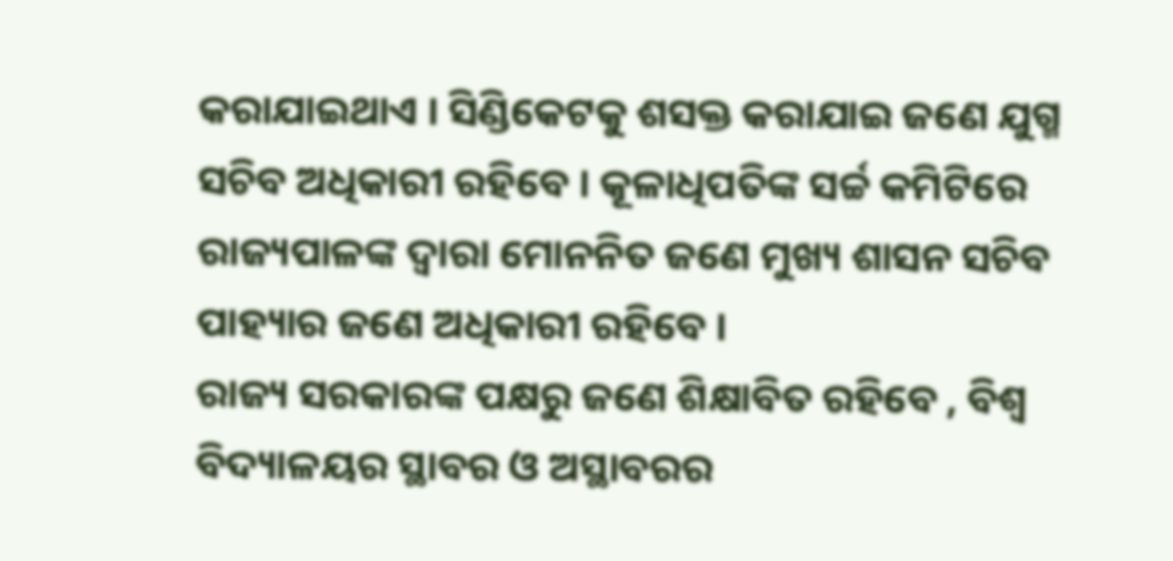କରାଯାଇଥାଏ । ସିଣ୍ଡିକେଟକୁ ଶସକ୍ତ କରାଯାଇ ଜଣେ ଯୁଗ୍ମ ସଚିବ ଅଧିକାରୀ ରହିବେ । କୂଳାଧିପତିଙ୍କ ସର୍ଚ୍ଚ କମିଟିରେ ରାଜ୍ୟପାଳଙ୍କ ଦ୍ଵାରା ମୋନନିତ ଜଣେ ମୁଖ୍ୟ ଶାସନ ସଚିବ ପାହ୍ୟାର ଜଣେ ଅଧିକାରୀ ରହିବେ ।
ରାଜ୍ୟ ସରକାରଙ୍କ ପକ୍ଷରୁ ଜଣେ ଶିକ୍ଷାବିତ ରହିବେ , ବିଶ୍ୱ ବିଦ୍ୟାଳୟର ସ୍ଥାବର ଓ ଅସ୍ଥାବରର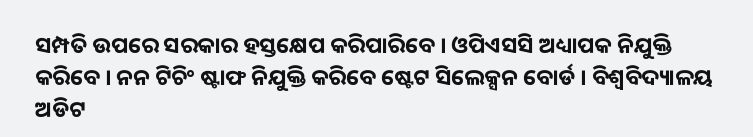ସମ୍ପତି ଉପରେ ସରକାର ହସ୍ତକ୍ଷେପ କରିପାରିବେ । ଓପିଏସସି ଅଧ୍ୟାପକ ନିଯୁକ୍ତି କରିବେ । ନନ ଟିଚିଂ ଷ୍ଟାଫ ନିଯୁକ୍ତି କରିବେ ଷ୍ଟେଟ ସିଲେକ୍ସନ ବୋର୍ଡ । ବିଶ୍ୱବିଦ୍ୟାଳୟ ଅଡିଟ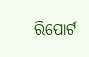ରିପୋର୍ଟ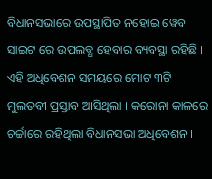ବିଧାନସଭାରେ ଉପସ୍ଥାପିତ ନହୋଇ ୱେବ ସାଇଟ ରେ ଉପଲବ୍ଧ ହେବାର ବ୍ୟବସ୍ଥା ରହିଛି । ଏହି ଅଧିବେଶନ ସମୟରେ ମୋଟ ୩ଟି ମୁଲତବୀ ପ୍ରସ୍ତାବ ଆସିଥିଲା । କରୋନା କାଳରେ ଚର୍ଚ୍ଚାରେ ରହିଥିଲା ବିଧାନସଭା ଅଧିବେଶନ ।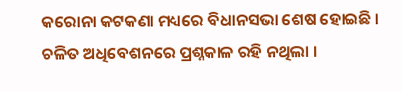କରୋନା କଟକଣା ମଧ୍ୟରେ ବିଧାନସଭା ଶେଷ ହୋଇଛି । ଚଳିତ ଅଧିବେଶନରେ ପ୍ରଶ୍ନକାଳ ରହି ନଥିଲା ।